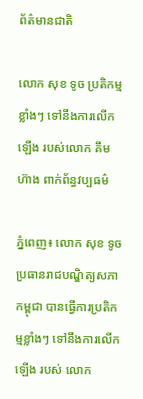ព័ត៌មានជាតិ

លោក សុខ ទូច ប្រតិកម្មខ្លាំងៗ ទៅនឹងការលើកឡើង របស់លោក គឹម ហ៊ាង ពាក់ព័ន្ធវប្បធម៌

ភ្នំពេញ៖ លោក សុខ ទូច ប្រធានរាជបណ្ឌិត្យសភាកម្ពុជា បានធ្វើការប្រតិកម្មខ្លាំងៗ ទៅនឹងការលើកឡើង របស់ លោក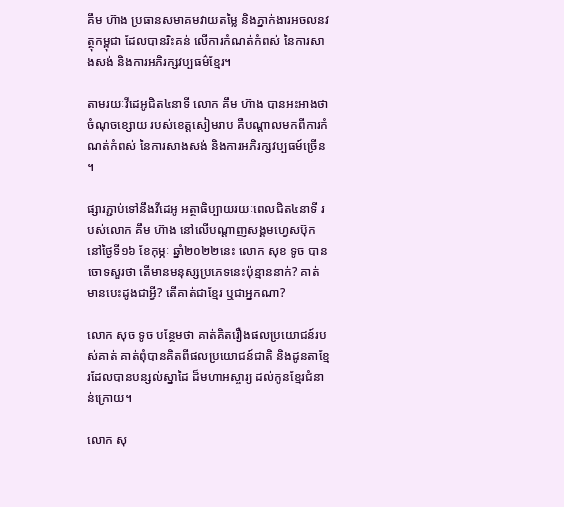គឹម ហ៊ាង ប្រធានសមាគមវាយតម្លៃ និងភ្នាក់ងារអចលនវត្ថុកម្ពុជា ដែលបានរិះគន់ លើការកំណត់កំពស់ នៃការសាងសង់ និងការអភិរក្សវប្បធម៌ខ្មែរ។

តាមរយៈវីដេអូជិត៤នាទី លោក គឹម ហ៊ាង បានអះអាងថា ចំណុចខ្សោយ របស់ខេត្តសៀមរាប គឺបណ្ដាលមកពីការកំណត់កំពស់ នៃការសាងសង់ និងការអភិរក្សវប្បធម៍ច្រើន ។

ផ្សារភ្ជាប់ទៅនឹងវីដេអូ អត្ថាធិប្បាយរយៈពេលជិត៤នាទី របស់លោក គឹម ហ៊ាង នៅលើបណ្ដាញសង្គមហ្វេសប៊ុកនៅថ្ងៃទី១៦ ខែកុម្ភៈ ឆ្នាំ២០២២នេះ លោក សុខ ទូច បានចោទសួរថា តើមានមនុស្សប្រភេទនេះប៉ុន្មាននាក់? គាត់មានបេះដូងជាអ្វី? តើគាត់ជាខ្មែរ ឬជាអ្នកណា?

លោក សុច ទូច បន្ថែមថា គាត់គិតរឿងផលប្រយោជន៍របស់គាត់ គាត់ពុំបានគិតពីផលប្រយោជន៍ជាតិ និងដូនតាខ្មែរដែលបានបន្សល់ស្នាដៃ ដ៏មហាអស្ចារ្យ ដល់កូនខ្មែរជំនាន់ក្រោយ។

លោក សុ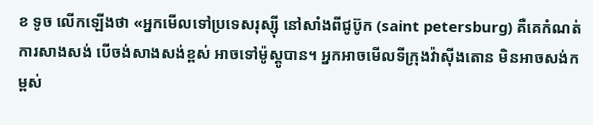ខ ទូច លើកឡើងថា «អ្នកមើលទៅប្រទេសរុស្ស៊ី នៅសាំងពីជូប៊ូក (saint petersburg) គឺគេកំណត់ការសាងសង់ បើចង់សាងសង់ខ្ពស់ អាចទៅម៉ូស្គូបាន។ អ្នកអាចមើលទីក្រុងវ៉ាស៊ីងតោន មិនអាចសង់កម្ពស់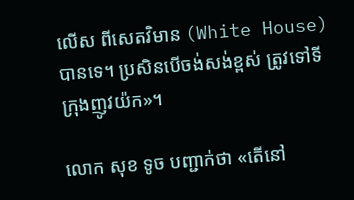លើស ពីសេតវិមាន (White House) បានទេ។ ប្រសិនបើចង់សង់ខ្ពស់ ត្រូវទៅទីក្រុងញូវយ៉ក»។

លោក សុខ ទូច បញ្ជាក់ថា «តើនៅ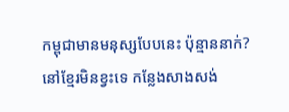កម្ពុជាមានមនុស្សបែបនេះ ប៉ុន្មាននាក់? នៅខ្មែរមិនខ្វះទេ កន្លែងសាងសង់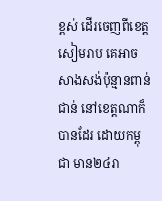ខ្ពស់ ដើរចេញពីខេត្តសៀមរាប គេអាចសាងសង់ប៉ុន្មានពាន់ជាន់ នៅខេត្តណាក៏បានដែរ ដោយកម្ពុជា មាន២៤រា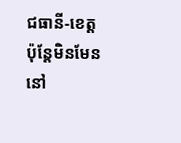ជធានី-ខេត្ត ប៉ុន្តែមិនមែននៅ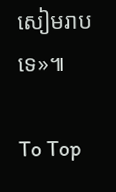សៀមរាបទេ»៕

To Top